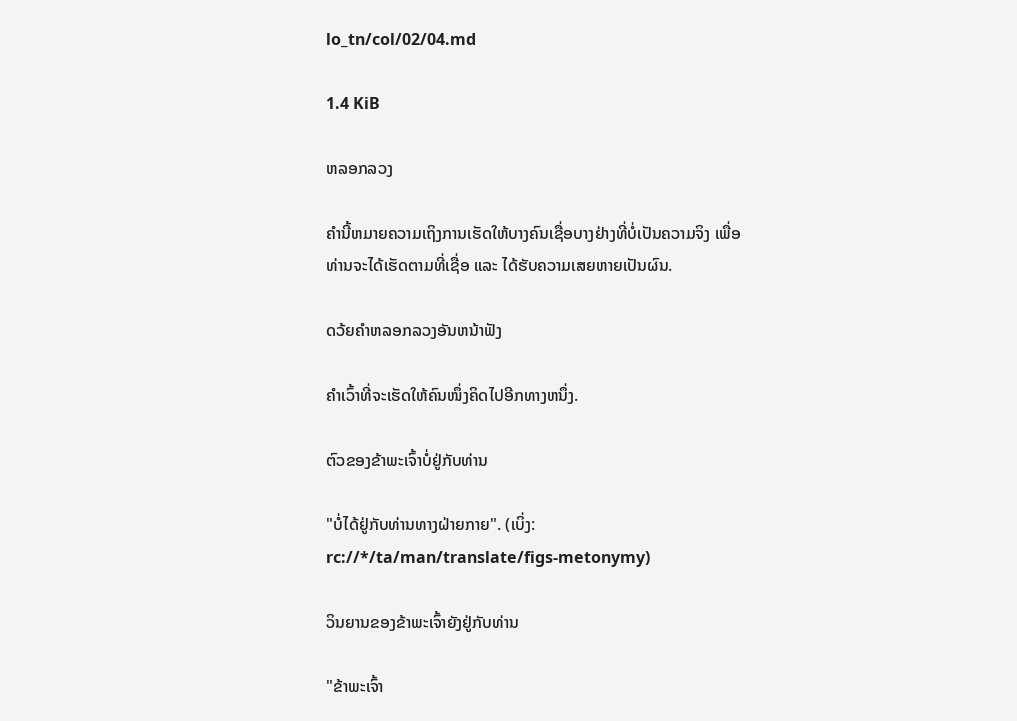lo_tn/col/02/04.md

1.4 KiB

ຫລອກລວງ

ຄຳນີ້ຫມາຍຄວາມເຖິງການເຮັດໃຫ້ບາງຄົນເຊື່ອບາງຢ່າງທີ່ບໍ່ເປັນຄວາມຈິງ ເພື່ອທ່ານຈະໄດ້ເຮັດຕາມທີ່ເຊື່ອ ແລະ ໄດ້ຮັບຄວາມເສຍຫາຍເປັນຜົນ.

ດວ້ຍຄຳຫລອກລວງອັນຫນ້າຟັງ

ຄຳເວົ້າທີ່ຈະເຮັດໃຫ້ຄົນໜຶ່ງຄິດໄປອີກທາງຫນຶ່ງ.

ຕົວຂອງຂ້າພະເຈົ້າບໍ່ຢູ່ກັບທ່ານ

"ບໍ່ໄດ້ຢູ່ກັບທ່ານທາງຝ່າຍກາຍ". (ເບິ່ງ: rc://*/ta/man/translate/figs-metonymy)

ວິນຍານຂອງຂ້າພະເຈົ້າຍັງຢູ່ກັບທ່ານ

"ຂ້າພະເຈົ້າ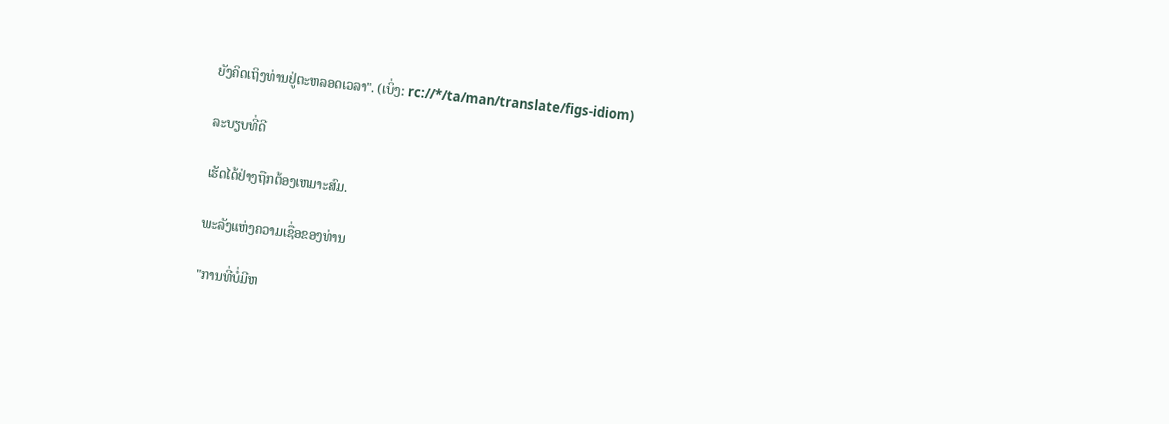ຍັງຄິດເຖິງທ່ານຢູ່ຕະຫລອດເວລາ". (ເບິ່ງ: rc://*/ta/man/translate/figs-idiom)

ລະບຽບທີ່ດີ

ເຮັດໄດ້ຢ່າງຖືກຕ້ອງເຫມາະສົມ.

ພະລັງແຫ່ງຄວາມເຊື່ອຂອງທ່ານ

"ການທີ່ບໍ່ມີຫ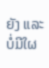ຍັງ ແລະ ບໍ່ມີໃຜ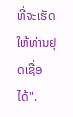ທີ່ຈະເຮັດໃຫ້ທ່ານຢຸດເຊື່ອໄດ້".